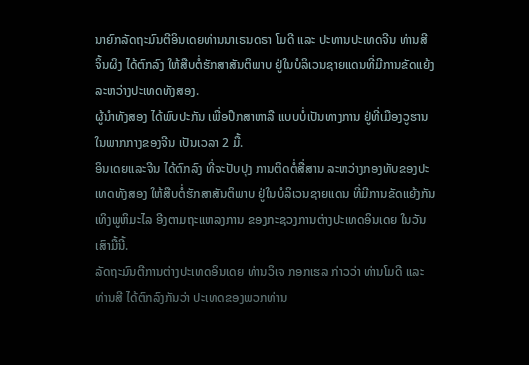ນາຍົກລັດຖະມົນຕີອິນເດຍທ່ານນາເຣນດຣາ ໂມດີ ແລະ ປະທານປະເທດຈີນ ທ່ານສີ
ຈິ້ນຜິງ ໄດ້ຕົກລົງ ໃຫ້ສືບຕໍ່ຮັກສາສັນຕິພາບ ຢູ່ໃນບໍລິເວນຊາຍແດນທີ່ມີການຂັດແຍ້ງ
ລະຫວ່າງປະເທດທັງສອງ.
ຜູ້ນຳທັງສອງ ໄດ້ພົບປະກັນ ເພື່ອປຶກສາຫາລື ແບບບໍ່ເປັນທາງການ ຢູ່ທີ່ເມືອງວູຮານ
ໃນພາກກາງຂອງຈີນ ເປັນເວລາ 2 ມື້.
ອິນເດຍແລະຈີນ ໄດ້ຕົກລົງ ທີ່ຈະປັບປຸງ ການຕິດຕໍ່ສື່ສານ ລະຫວ່າງກອງທັບຂອງປະ
ເທດທັງສອງ ໃຫ້ສືບຕໍ່ຮັກສາສັນຕິພາບ ຢູ່ໃນບໍລິເວນຊາຍແດນ ທີ່ມີການຂັດແຍ້ງກັນ ເທິງພູຫິມະໄລ ອີງຕາມຖະແຫລງການ ຂອງກະຊວງການຕ່າງປະເທດອິນເດຍ ໃນວັນ
ເສົາມື້ນີ້.
ລັດຖະມົນຕີການຕ່າງປະເທດອິນເດຍ ທ່ານວິເຈ ກອກເຮລ ກ່າວວ່າ ທ່ານໂມດີ ແລະ
ທ່ານສີ ໄດ້ຕົກລົງກັນວ່າ ປະເທດຂອງພວກທ່ານ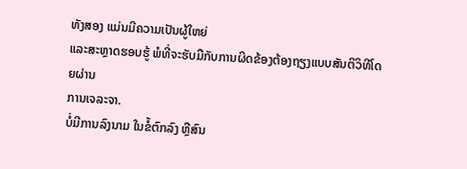ທັງສອງ ແມ່ນມີຄວາມເປັນຜູ້ໃຫຍ່
ແລະສະຫຼາດຮອບຮູ້ ພໍທີ່ຈະຮັບມືກັບການຜິດຂ້ອງຕ້ອງຖຽງແບບສັນຕິວິທີໂດຍຜ່ານ
ການເຈລະຈາ.
ບໍ່ມີການລົງນາມ ໃນຂໍ້ຕົກລົງ ຫຼືສົນ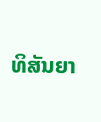ທິສັນຍາ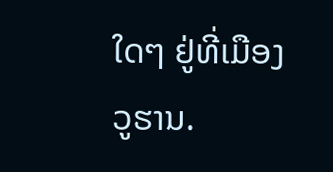ໃດໆ ຢູ່ທີ່ເມືອງວູຮານ.